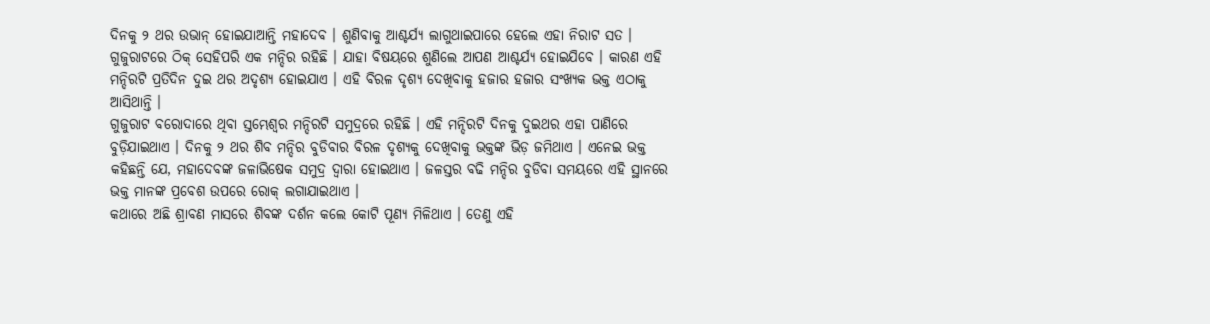ଦିନକୁ ୨ ଥର ଉଭାନ୍ ହୋଇଯାଆନ୍ତି ମହାଦେବ । ଶୁଣିବାକୁ ଆଶ୍ଚର୍ଯ୍ୟ ଲାଗୁଥାଇପାରେ ହେଲେ ଏହା ନିରାଟ ସତ । ଗୁଜୁରାଟରେ ଠିକ୍ ସେହିପରି ଏକ ମନ୍ଦିର ରହିଛି । ଯାହା ବିଷୟରେ ଶୁଣିଲେ ଆପଣ ଆଶ୍ଚର୍ଯ୍ୟ ହୋଇଯିବେ । କାରଣ ଏହି ମନ୍ଦିରଟି ପ୍ରତିଦିନ ଦୁଇ ଥର ଅଦୃଶ୍ୟ ହୋଇଯାଏ । ଏହି ବିରଳ ଦୃଶ୍ୟ ଦେଖିବାକୁ ହଜାର ହଜାର ସଂଖ୍ୟକ ଭକ୍ତ ଏଠାକୁ ଆସିଥାନ୍ତି ।
ଗୁଜୁରାଟ ବରୋଦାରେ ଥିବା ସ୍ତମ୍ଭେଶ୍ୱର ମନ୍ଦିରଟି ସମୁଦ୍ରରେ ରହିଛି । ଏହି ମନ୍ଦିରଟି ଦିନକୁ ଦୁଇଥର ଏହା ପାଣିରେ ବୁଡ଼ିଯାଇଥାଏ । ଦିନକୁ ୨ ଥର ଶିବ ମନ୍ଦିର ବୁଡିବାର ବିରଳ ଦୃଶ୍ୟକୁ ଦେଖିବାକୁ ଭକ୍ତଙ୍କ ଭିଡ଼ ଜମିଥାଏ । ଏନେଇ ଭକ୍ତ କହିଛନ୍ତି ଯେ, ମହାଦେବଙ୍କ ଜଳାଭିଷେକ ସମୁଦ୍ର ଦ୍ୱାରା ହୋଇଥାଏ । ଜଳସ୍ତର ବଢି ମନ୍ଦିର ବୁଡିବା ସମୟରେ ଏହି ସ୍ଥାନରେ ଭକ୍ତ ମାନଙ୍କ ପ୍ରବେଶ ଉପରେ ରୋକ୍ ଲଗାଯାଇଥାଏ ।
କଥାରେ ଅଛି ଶ୍ରାବଣ ମାସରେ ଶିବଙ୍କ ଦର୍ଶନ କଲେ କୋଟି ପୂଣ୍ୟ ମିଳିଥାଏ । ତେଣୁ ଏହି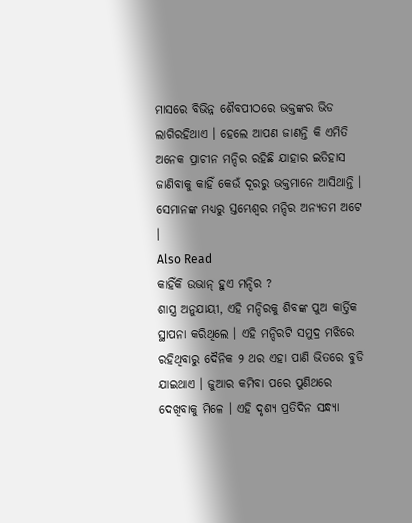ମାସରେ ବିଭିନ୍ନ ଶୈବପୀଠରେ ଭକ୍ତଙ୍କର ଭିଡ ଲାଗିରହିଥାଏ । ହେଲେ ଆପଣ ଜାଣନ୍ତି କି ଏମିତି ଅନେକ ପ୍ରାଚୀନ ମନ୍ଦିର ରହିଛି ଯାହାର ଇତିହାସ ଜାଣିବାକୁ କାହିଁ କେଉଁ ଦୂରରୁ ଭକ୍ତମାନେ ଆସିଥାନ୍ତି । ସେମାନଙ୍କ ମଧ୍ୟରୁ ସ୍ତମ୍ଭେଶ୍ୱର ମନ୍ଦିର ଅନ୍ୟତମ ଅଟେ ।
Also Read
କାହିଁକି ଉଭାନ୍ ହୁଏ ମନ୍ଦିର ?
ଶାସ୍ତ୍ର ଅନୁଯାୟୀ, ଏହି ମନ୍ଦିରକୁ ଶିବଙ୍କ ପୁଅ କାର୍ତ୍ତିକ ସ୍ଥାପନା କରିଥିଲେ । ଏହି ମନ୍ଦିରଟି ସମୁଦ୍ର ମଝିରେ ରହିଥିବାରୁ ଦୈନିକ ୨ ଥର ଏହା ପାଣି ଭିତରେ ବୁଡି ଯାଇଥାଏ । ଜୁଆର କମିବା ପରେ ପୁଣିଥରେ ଦେଖିବାକୁ ମିଳେ । ଏହି ଦୃଶ୍ୟ ପ୍ରତିଦିନ ସନ୍ଧ୍ୟା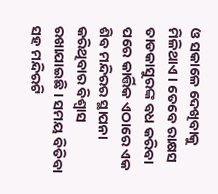ଓ ସକାଳେ ଦେଖିବାକୁ ମିଳିଥାଏ । ତେବେ ରାକ୍ଷସ ତାଡକାସୁରଙ୍କ ବଧ କରିବା ପରେ କାର୍ତ୍ତିକ ଏଠାରେ ଏକ ଶିବ ମନ୍ଦିରର ସ୍ଥାପନା କରିଥିବାର ବିଶ୍ୱାସ ରଖାଯାଇଛି । ସମୟ ବିତିବା ସହ ମନ୍ଦିରଟି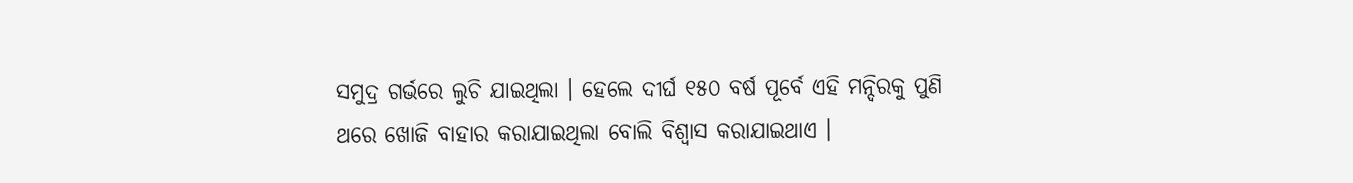ସମୁଦ୍ର ଗର୍ଭରେ ଲୁଚି ଯାଇଥିଲା । ହେଲେ ଦୀର୍ଘ ୧୫୦ ବର୍ଷ ପୂର୍ବେ ଏହି ମନ୍ଦିରକୁ ପୁଣି ଥରେ ଖୋଜି ବାହାର କରାଯାଇଥିଲା ବୋଲି ବିଶ୍ୱାସ କରାଯାଇଥାଏ ।